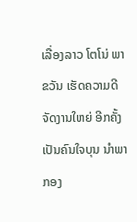ເລື່ອງລາວ ໂຕໂນ່ ພາຂວັນ ເຮັດຄວາມດີ ຈັດງານໃຫຍ່ ອີກຄັ້ງ ເປັນຄົນໃຈບຸນ ນຳພາກອງ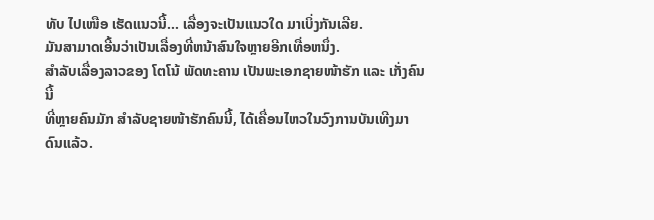ທັບ ໄປເໜືອ ເຮັດແນວນີ້… ເລື່ອງຈະເປັນແນວໃດ ມາເບິ່ງກັນເລີຍ.
ມັນສາມາດເອີ້ນວ່າເປັນເລື່ອງທີ່ຫນ້າສົນໃຈຫຼາຍອີກເທື່ອຫນຶ່ງ.
ສຳລັບເລື່ອງລາວຂອງ ໂຕໂນ້ ພັດທະຄານ ເປັນພະເອກຊາຍໜ້າຮັກ ແລະ ເກັ່ງຄົນນີ້
ທີ່ຫຼາຍຄົນມັກ ສຳລັບຊາຍໜ້າຮັກຄົນນີ້, ໄດ້ເຄື່ອນໄຫວໃນວົງການບັນເທີງມາດົນແລ້ວ.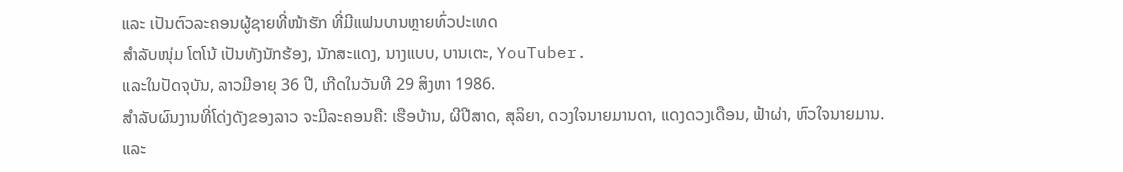ແລະ ເປັນຕົວລະຄອນຜູ້ຊາຍທີ່ໜ້າຮັກ ທີ່ມີແຟນບານຫຼາຍທົ່ວປະເທດ
ສຳລັບໜຸ່ມ ໂຕໂນ້ ເປັນທັງນັກຮ້ອງ, ນັກສະແດງ, ນາງແບບ, ບານເຕະ, YouTuber.
ແລະໃນປັດຈຸບັນ, ລາວມີອາຍຸ 36 ປີ, ເກີດໃນວັນທີ 29 ສິງຫາ 1986.
ສຳລັບຜົນງານທີ່ໂດ່ງດັງຂອງລາວ ຈະມີລະຄອນຄື: ເຮືອບ້ານ, ຜີປີສາດ, ສຸລິຍາ, ດວງໃຈນາຍມານດາ, ແດງດວງເດືອນ, ຟ້າຜ່າ, ຫົວໃຈນາຍມານ.
ແລະ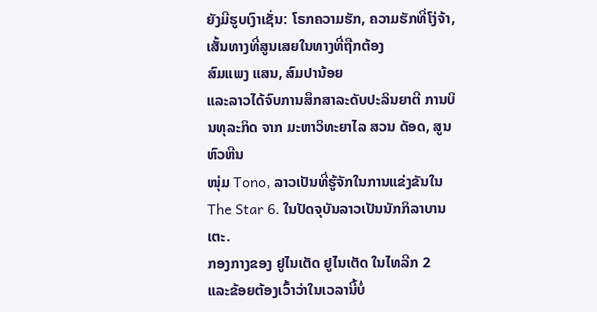ຍັງມີຮູບເງົາເຊັ່ນ: ໂຣກຄວາມຮັກ, ຄວາມຮັກທີ່ໂງ່ຈ້າ, ເສັ້ນທາງທີ່ສູນເສຍໃນທາງທີ່ຖືກຕ້ອງ
ສົມແພງ ແສນ, ສົມປານ້ອຍ
ແລະລາວໄດ້ຈົບການສຶກສາລະດັບປະລິນຍາຕີ ການບິນທຸລະກິດ ຈາກ ມະຫາວິທະຍາໄລ ສວນ ດັອດ, ສູນຫົວຫີນ
ໜຸ່ມ Tono, ລາວເປັນທີ່ຮູ້ຈັກໃນການແຂ່ງຂັນໃນ The Star 6. ໃນປັດຈຸບັນລາວເປັນນັກກິລາບານເຕະ.
ກອງກາງຂອງ ຢູໄນເຕັດ ຢູໄນເຕັດ ໃນໄທລີກ 2
ແລະຂ້ອຍຕ້ອງເວົ້າວ່າໃນເວລານີ້ບໍ່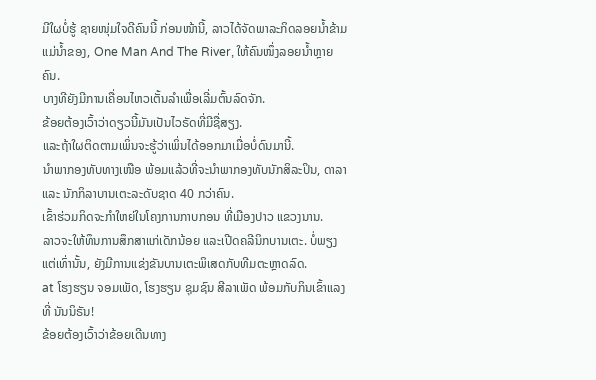ມີໃຜບໍ່ຮູ້ ຊາຍໜຸ່ມໃຈດີຄົນນີ້ ກ່ອນໜ້ານີ້, ລາວໄດ້ຈັດພາລະກິດລອຍນ້ຳຂ້າມແມ່ນ້ຳຂອງ, One Man And The River, ໃຫ້ຄົນໜຶ່ງລອຍນ້ຳຫຼາຍຄົນ.
ບາງທີຍັງມີການເຄື່ອນໄຫວເຕັ້ນລໍາເພື່ອເລີ່ມຕົ້ນລົດຈັກ.
ຂ້ອຍຕ້ອງເວົ້າວ່າດຽວນີ້ມັນເປັນໄວຣັດທີ່ມີຊື່ສຽງ.
ແລະຖ້າໃຜຕິດຕາມເພິ່ນຈະຮູ້ວ່າເພິ່ນໄດ້ອອກມາເມື່ອບໍ່ດົນມານີ້.
ນຳພາກອງທັບທາງເໜືອ ພ້ອມແລ້ວທີ່ຈະນຳພາກອງທັບນັກສິລະປິນ, ດາລາ ແລະ ນັກກິລາບານເຕະລະດັບຊາດ 40 ກວ່າຄົນ.
ເຂົ້າຮ່ວມກິດຈະກຳໃຫຍ່ໃນໂຄງການກາບກອນ ທີ່ເມືອງປາວ ແຂວງນານ.
ລາວຈະໃຫ້ທຶນການສຶກສາແກ່ເດັກນ້ອຍ ແລະເປີດຄລີນິກບານເຕະ. ບໍ່ພຽງແຕ່ເທົ່ານັ້ນ, ຍັງມີການແຂ່ງຂັນບານເຕະພິເສດກັບທີມຕະຫຼາດລົດ.
at ໂຮງຮຽນ ຈອມເພັດ, ໂຮງຮຽນ ຊຸມຊົນ ສີລາເພັດ ພ້ອມກັບກິນເຂົ້າແລງທີ່ ນັນນິຣັນ!
ຂ້ອຍຕ້ອງເວົ້າວ່າຂ້ອຍເດີນທາງ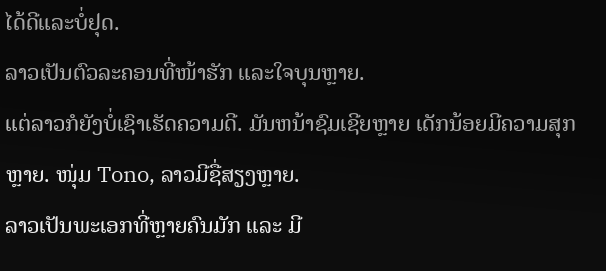ໄດ້ດີແລະບໍ່ຢຸດ.
ລາວເປັນຕົວລະຄອນທີ່ໜ້າຮັກ ແລະໃຈບຸນຫຼາຍ.
ແຕ່ລາວກໍຍັງບໍ່ເຊົາເຮັດຄວາມດີ. ມັນຫນ້າຊົມເຊີຍຫຼາຍ ເດັກນ້ອຍມີຄວາມສຸກຫຼາຍ. ໜຸ່ມ Tono, ລາວມີຊື່ສຽງຫຼາຍ.
ລາວເປັນພະເອກທີ່ຫຼາຍຄົນມັກ ແລະ ມີ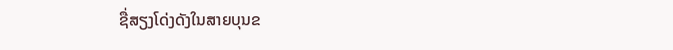ຊື່ສຽງໂດ່ງດັງໃນສາຍບຸນຂ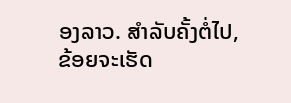ອງລາວ. ສໍາລັບຄັ້ງຕໍ່ໄປ, ຂ້ອຍຈະເຮັດ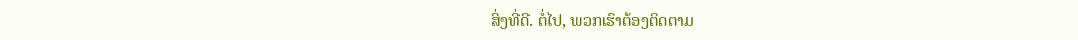ສິ່ງທີ່ດີ. ຕໍ່ໄປ, ພວກເຮົາຕ້ອງຕິດຕາມ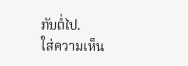ກັນຕໍ່ໄປ.
ใส่ความเห็น